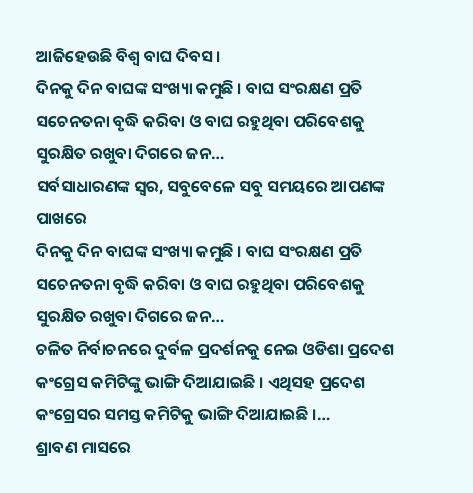ଆଜିହେଉଛି ବିଶ୍ବ ବାଘ ଦିବସ।
ଦିନକୁ ଦିନ ବାଘଙ୍କ ସଂଖ୍ୟା କମୁଛି । ବାଘ ସଂରକ୍ଷଣ ପ୍ରତି ସଚେନତନା ବୃଦ୍ଧି କରିବା ଓ ବାଘ ରହୁଥିବା ପରିବେଶକୁ ସୁରକ୍ଷିତ ରଖୁବା ଦିଗରେ ଜନ…
ସର୍ବସାଧାରଣଙ୍କ ସ୍ୱର, ସବୁବେଳେ ସବୁ ସମୟରେ ଆପଣଙ୍କ ପାଖରେ
ଦିନକୁ ଦିନ ବାଘଙ୍କ ସଂଖ୍ୟା କମୁଛି । ବାଘ ସଂରକ୍ଷଣ ପ୍ରତି ସଚେନତନା ବୃଦ୍ଧି କରିବା ଓ ବାଘ ରହୁଥିବା ପରିବେଶକୁ ସୁରକ୍ଷିତ ରଖୁବା ଦିଗରେ ଜନ…
ଚଳିତ ନିର୍ବାଚନରେ ଦୁର୍ବଳ ପ୍ରଦର୍ଶନକୁ ନେଇ ଓଡିଶା ପ୍ରଦେଶ କଂଗ୍ରେସ କମିଟିଙ୍କୁ ଭାଙ୍ଗି ଦିଆଯାଇଛି । ଏଥିସହ ପ୍ରଦେଶ କଂଗ୍ରେସର ସମସ୍ତ କମିଟିକୁ ଭାଙ୍ଗି ଦିଆଯାଇଛି ।…
ଶ୍ରାବଣ ମାସରେ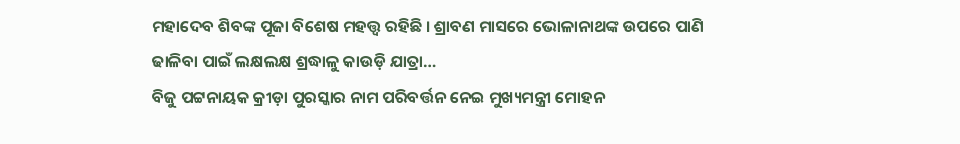ମହାଦେବ ଶିବଙ୍କ ପୂଜା ବିଶେଷ ମହତ୍ତ୍ୱ ରହିଛି । ଶ୍ରାବଣ ମାସରେ ଭୋଳାନାଥଙ୍କ ଉପରେ ପାଣି ଢାଳିବା ପାଇଁ ଲକ୍ଷଲକ୍ଷ ଶ୍ରଦ୍ଧାଳୁ କାଉଡ଼ି ଯାତ୍ରା…
ବିଜୁ ପଟ୍ଟନାୟକ କ୍ରୀଡ଼ା ପୁରସ୍କାର ନାମ ପରିବର୍ତ୍ତନ ନେଇ ମୁଖ୍ୟମନ୍ତ୍ରୀ ମୋହନ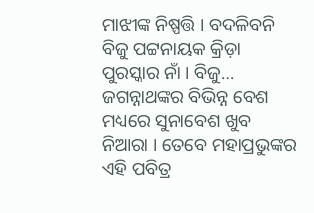ମାଝୀଙ୍କ ନିଷ୍ପତ୍ତି । ବଦଳିବନି ବିଜୁ ପଟ୍ଟନାୟକ କ୍ରିଡ଼ା ପୁରସ୍କାର ନାଁ । ବିଜୁ…
ଜଗନ୍ନାଥଙ୍କର ବିଭିନ୍ନ ବେଶ ମଧ୍ୟରେ ସୁନାବେଶ ଖୁବ ନିଆରା । ତେବେ ମହାପ୍ରଭୁଙ୍କର ଏହି ପବିତ୍ର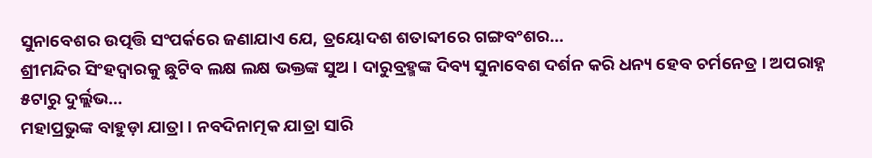ସୁନାବେଶର ଉତ୍ପତ୍ତି ସଂପର୍କରେ ଜଣାଯାଏ ଯେ, ତ୍ରୟୋଦଶ ଶତାବ୍ଦୀରେ ଗଙ୍ଗବଂଶର…
ଶ୍ରୀମନ୍ଦିର ସିଂହଦ୍ୱାରକୁ ଛୁଟିବ ଲକ୍ଷ ଲକ୍ଷ ଭକ୍ତଙ୍କ ସୁଅ । ଦାରୁବ୍ରହ୍ମଙ୍କ ଦିବ୍ୟ ସୁନାବେଶ ଦର୍ଶନ କରି ଧନ୍ୟ ହେବ ଚର୍ମନେତ୍ର । ଅପରାହ୍ନ ୫ଟାରୁ ଦୁର୍ଲ୍ଲଭ…
ମହାପ୍ରଭୁଙ୍କ ବାହୁଡ଼ା ଯାତ୍ରା । ନବଦିନାତ୍ମକ ଯାତ୍ରା ସାରି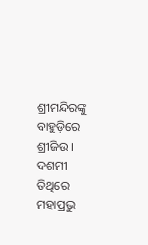ଶ୍ରୀମନ୍ଦିରଙ୍କୁ ବାହୁଡ଼ିରେ ଶ୍ରୀଜିଉ । ଦଶମୀ ତିଥିରେ ମହାପ୍ରଭୁ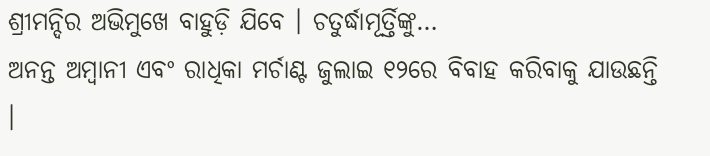ଶ୍ରୀମନ୍ଦିର ଅଭିମୁଖେ ବାହୁଡ଼ି ଯିବେ । ଚତୁର୍ଦ୍ଧାମୂର୍ତ୍ତିଙ୍କୁ…
ଅନନ୍ତ ଅମ୍ବାନୀ ଏବଂ ରାଧିକା ମର୍ଚାଣ୍ଟ ଜୁଲାଇ ୧୨ରେ ବିବାହ କରିବାକୁ ଯାଉଛନ୍ତି ।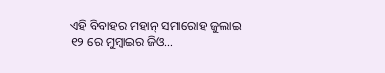ଏହି ବିବାହର ମହାନ୍ ସମାରୋହ ଜୁଲାଇ ୧୨ ରେ ମୁମ୍ବାଇର ଜିଓ…